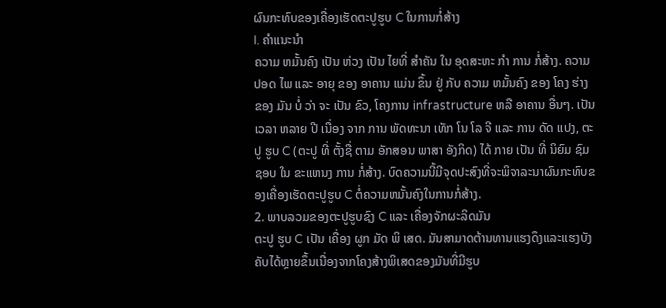ຜົນກະທົບຂອງເຄື່ອງເຮັດຕະປູຮູບ C ໃນການກໍ່ສ້າງ
I. ຄໍາແນະນໍາ
ຄວາມ ຫມັ້ນຄົງ ເປັນ ຫ່ວງ ເປັນ ໄຍທີ່ ສໍາຄັນ ໃນ ອຸດສະຫະ ກໍາ ການ ກໍ່ສ້າງ. ຄວາມ ປອດ ໄພ ແລະ ອາຍຸ ຂອງ ອາຄານ ແມ່ນ ຂຶ້ນ ຢູ່ ກັບ ຄວາມ ຫມັ້ນຄົງ ຂອງ ໂຄງ ຮ່າງ ຂອງ ມັນ ບໍ່ ວ່າ ຈະ ເປັນ ຂົວ, ໂຄງການ infrastructure ຫລື ອາຄານ ອື່ນໆ. ເປັນ ເວລາ ຫລາຍ ປີ ເນື່ອງ ຈາກ ການ ພັດທະນາ ເທັກ ໂນ ໂລ ຈີ ແລະ ການ ດັດ ແປງ, ຕະປູ ຮູບ C (ຕະປູ ທີ່ ຕັ້ງຊື່ ຕາມ ອັກສອນ ພາສາ ອັງກິດ) ໄດ້ ກາຍ ເປັນ ທີ່ ນິຍົມ ຊົມ ຊອບ ໃນ ຂະແຫນງ ການ ກໍ່ສ້າງ. ບົດຄວາມນີ້ມີຈຸດປະສົງທີ່ຈະພິຈາລະນາຜົນກະທົບຂອງເຄື່ອງເຮັດຕະປູຮູບ C ຕໍ່ຄວາມຫມັ້ນຄົງໃນການກໍ່ສ້າງ.
2. ພາບລວມຂອງຕະປູຮູບຊົງ C ແລະ ເຄື່ອງຈັກຜະລິດມັນ
ຕະປູ ຮູບ C ເປັນ ເຄື່ອງ ຜູກ ມັດ ພິ ເສດ. ມັນສາມາດຕ້ານທານແຮງດຶງແລະແຮງບັງຄັບໄດ້ຫຼາຍຂຶ້ນເນື່ອງຈາກໂຄງສ້າງພິເສດຂອງມັນທີ່ມີຮູບ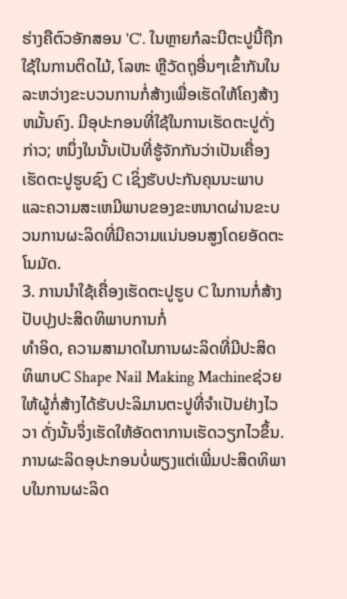ຮ່າງຄືຕົວອັກສອນ 'C'. ໃນຫຼາຍກໍລະນີຕະປູນີ້ຖືກໃຊ້ໃນການຕິດໄມ້, ໂລຫະ ຫຼືວັດຖຸອື່ນໆເຂົ້າກັນໃນລະຫວ່າງຂະບວນການກໍ່ສ້າງເພື່ອເຮັດໃຫ້ໂຄງສ້າງຫມັ້ນຄົງ. ມີອຸປະກອນທີ່ໃຊ້ໃນການເຮັດຕະປູດັ່ງກ່າວ; ຫນຶ່ງໃນນັ້ນເປັນທີ່ຮູ້ຈັກກັນວ່າເປັນເຄື່ອງເຮັດຕະປູຮູບຊົງ C ເຊິ່ງຮັບປະກັນຄຸນນະພາບແລະຄວາມສະເຫມີພາບຂອງຂະຫນາດຜ່ານຂະບວນການຜະລິດທີ່ມີຄວາມແນ່ນອນສູງໂດຍອັດຕະໂນມັດ.
3. ການນໍາໃຊ້ເຄື່ອງເຮັດຕະປູຮູບ C ໃນການກໍ່ສ້າງ
ປັບປຸງປະສິດທິພາບການກໍ່
ທໍາອິດ, ຄວາມສາມາດໃນການຜະລິດທີ່ມີປະສິດທິພາບC Shape Nail Making Machineຊ່ວຍໃຫ້ຜູ້ກໍ່ສ້າງໄດ້ຮັບປະລິມານຕະປູທີ່ຈໍາເປັນຢ່າງໄວວາ ດັ່ງນັ້ນຈຶ່ງເຮັດໃຫ້ອັດຕາການເຮັດວຽກໄວຂຶ້ນ. ການຜະລິດອຸປະກອນບໍ່ພຽງແຕ່ເພີ່ມປະສິດທິພາບໃນການຜະລິດ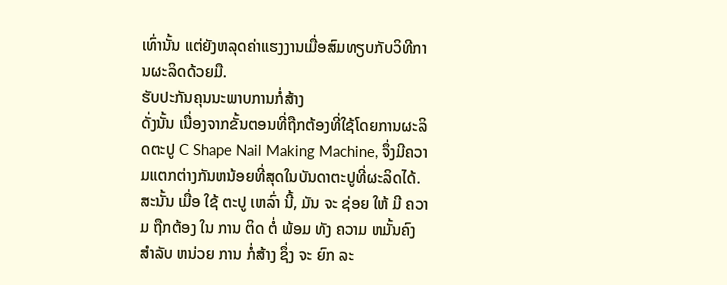ເທົ່ານັ້ນ ແຕ່ຍັງຫລຸດຄ່າແຮງງານເມື່ອສົມທຽບກັບວິທີການຜະລິດດ້ວຍມື.
ຮັບປະກັນຄຸນນະພາບການກໍ່ສ້າງ
ດັ່ງນັ້ນ ເນື່ອງຈາກຂັ້ນຕອນທີ່ຖືກຕ້ອງທີ່ໃຊ້ໂດຍການຜະລິດຕະປູ C Shape Nail Making Machine, ຈຶ່ງມີຄວາມແຕກຕ່າງກັນຫນ້ອຍທີ່ສຸດໃນບັນດາຕະປູທີ່ຜະລິດໄດ້. ສະນັ້ນ ເມື່ອ ໃຊ້ ຕະປູ ເຫລົ່າ ນີ້, ມັນ ຈະ ຊ່ອຍ ໃຫ້ ມີ ຄວາມ ຖືກຕ້ອງ ໃນ ການ ຕິດ ຕໍ່ ພ້ອມ ທັງ ຄວາມ ຫມັ້ນຄົງ ສໍາລັບ ຫນ່ວຍ ການ ກໍ່ສ້າງ ຊຶ່ງ ຈະ ຍົກ ລະ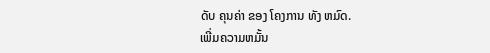ດັບ ຄຸນຄ່າ ຂອງ ໂຄງການ ທັງ ຫມົດ.
ເພີ່ມຄວາມຫມັ້ນ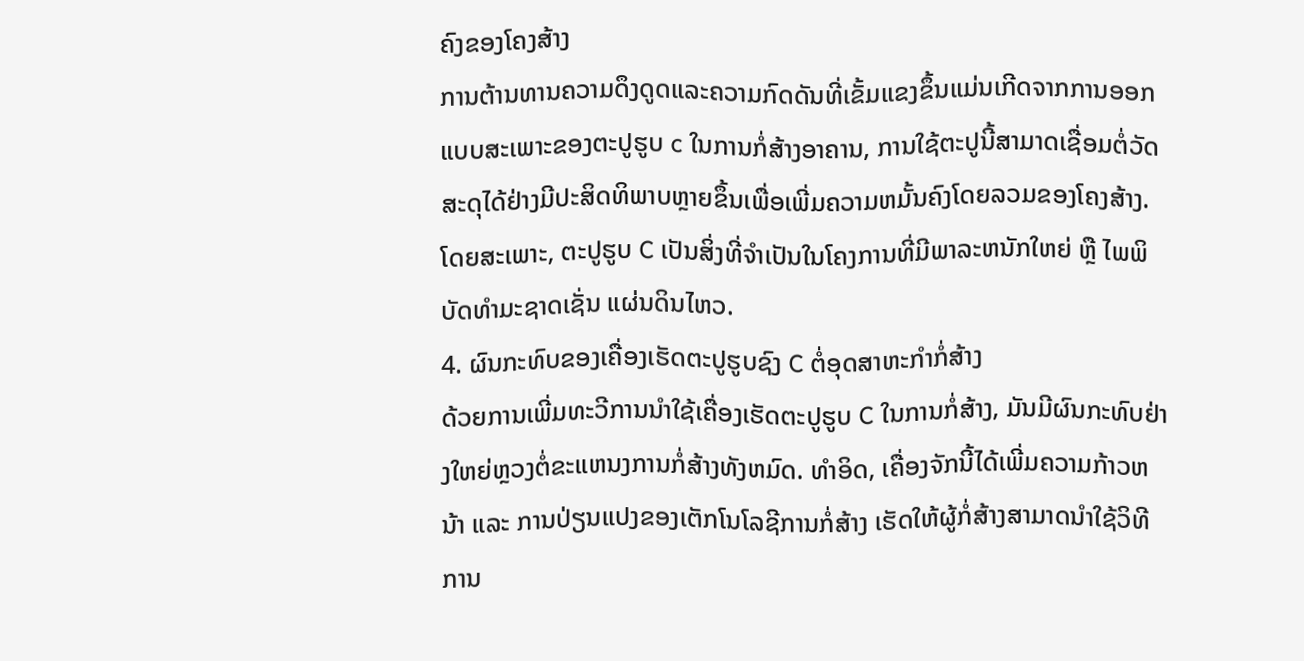ຄົງຂອງໂຄງສ້າງ
ການຕ້ານທານຄວາມດຶງດູດແລະຄວາມກົດດັນທີ່ເຂັ້ມແຂງຂຶ້ນແມ່ນເກີດຈາກການອອກແບບສະເພາະຂອງຕະປູຮູບ c ໃນການກໍ່ສ້າງອາຄານ, ການໃຊ້ຕະປູນີ້ສາມາດເຊື່ອມຕໍ່ວັດສະດຸໄດ້ຢ່າງມີປະສິດທິພາບຫຼາຍຂຶ້ນເພື່ອເພີ່ມຄວາມຫມັ້ນຄົງໂດຍລວມຂອງໂຄງສ້າງ. ໂດຍສະເພາະ, ຕະປູຮູບ C ເປັນສິ່ງທີ່ຈໍາເປັນໃນໂຄງການທີ່ມີພາລະຫນັກໃຫຍ່ ຫຼື ໄພພິບັດທໍາມະຊາດເຊັ່ນ ແຜ່ນດິນໄຫວ.
4. ຜົນກະທົບຂອງເຄື່ອງເຮັດຕະປູຮູບຊົງ C ຕໍ່ອຸດສາຫະກໍາກໍ່ສ້າງ
ດ້ວຍການເພີ່ມທະວີການນໍາໃຊ້ເຄື່ອງເຮັດຕະປູຮູບ C ໃນການກໍ່ສ້າງ, ມັນມີຜົນກະທົບຢ່າງໃຫຍ່ຫຼວງຕໍ່ຂະແຫນງການກໍ່ສ້າງທັງຫມົດ. ທໍາອິດ, ເຄື່ອງຈັກນີ້ໄດ້ເພີ່ມຄວາມກ້າວຫນ້າ ແລະ ການປ່ຽນແປງຂອງເຕັກໂນໂລຊີການກໍ່ສ້າງ ເຮັດໃຫ້ຜູ້ກໍ່ສ້າງສາມາດນໍາໃຊ້ວິທີການ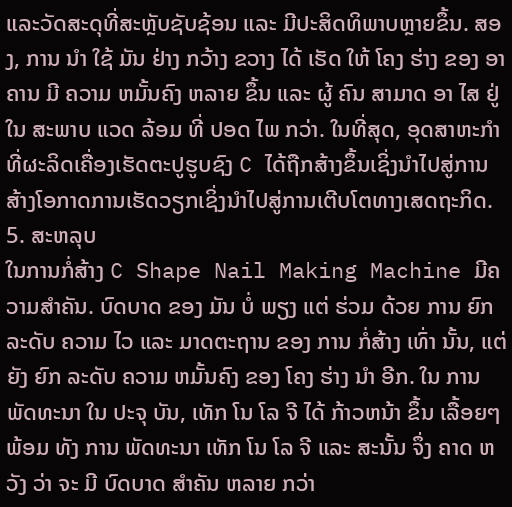ແລະວັດສະດຸທີ່ສະຫຼັບຊັບຊ້ອນ ແລະ ມີປະສິດທິພາບຫຼາຍຂຶ້ນ. ສອງ, ການ ນໍາ ໃຊ້ ມັນ ຢ່າງ ກວ້າງ ຂວາງ ໄດ້ ເຮັດ ໃຫ້ ໂຄງ ຮ່າງ ຂອງ ອາຄານ ມີ ຄວາມ ຫມັ້ນຄົງ ຫລາຍ ຂຶ້ນ ແລະ ຜູ້ ຄົນ ສາມາດ ອາ ໄສ ຢູ່ ໃນ ສະພາບ ແວດ ລ້ອມ ທີ່ ປອດ ໄພ ກວ່າ. ໃນທີ່ສຸດ, ອຸດສາຫະກໍາທີ່ຜະລິດເຄື່ອງເຮັດຕະປູຮູບຊົງ C ໄດ້ຖືກສ້າງຂຶ້ນເຊິ່ງນໍາໄປສູ່ການສ້າງໂອກາດການເຮັດວຽກເຊິ່ງນໍາໄປສູ່ການເຕີບໂຕທາງເສດຖະກິດ.
5. ສະຫລຸບ
ໃນການກໍ່ສ້າງ C Shape Nail Making Machine ມີຄວາມສໍາຄັນ. ບົດບາດ ຂອງ ມັນ ບໍ່ ພຽງ ແຕ່ ຮ່ວມ ດ້ວຍ ການ ຍົກ ລະດັບ ຄວາມ ໄວ ແລະ ມາດຕະຖານ ຂອງ ການ ກໍ່ສ້າງ ເທົ່າ ນັ້ນ, ແຕ່ ຍັງ ຍົກ ລະດັບ ຄວາມ ຫມັ້ນຄົງ ຂອງ ໂຄງ ຮ່າງ ນໍາ ອີກ. ໃນ ການ ພັດທະນາ ໃນ ປະຈຸ ບັນ, ເທັກ ໂນ ໂລ ຈີ ໄດ້ ກ້າວຫນ້າ ຂຶ້ນ ເລື້ອຍໆ ພ້ອມ ທັງ ການ ພັດທະນາ ເທັກ ໂນ ໂລ ຈີ ແລະ ສະນັ້ນ ຈຶ່ງ ຄາດ ຫວັງ ວ່າ ຈະ ມີ ບົດບາດ ສໍາຄັນ ຫລາຍ ກວ່າ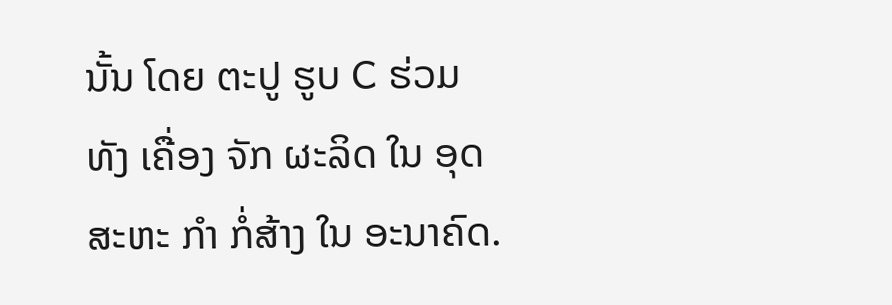ນັ້ນ ໂດຍ ຕະປູ ຮູບ C ຮ່ວມ ທັງ ເຄື່ອງ ຈັກ ຜະລິດ ໃນ ອຸດສະຫະ ກໍາ ກໍ່ສ້າງ ໃນ ອະນາຄົດ.